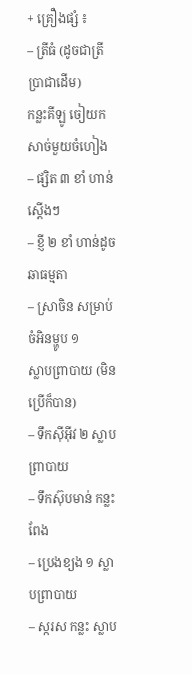+ គ្រឿងផ្សំ ៖
– ត្រីធំ (ដូចជាត្រីប្រាជាដើម)
កន្លះគីឡូ ចៀយកសាច់មួយចំហៀង
– ផ្សិត ៣ ខាំ ហាន់ស្ដើងៗ
– ខ្ញី ២ ខាំ ហាន់ដូចឆាធម្មតា
– ស្រាចិន សម្រាប់ចំអិនម្ហូប ១
ស្លាបព្រាបាយ (មិនប្រើក៏បាន)
– ទឹកស៊ីអ៊ីវ ២ ស្លាបព្រាបាយ
– ទឹកស៊ុបមាន់ កន្លះពែង
– ប្រេងខ្យង ១ ស្លាបព្រាបាយ
– ស្ករស កន្លះ ស្លាប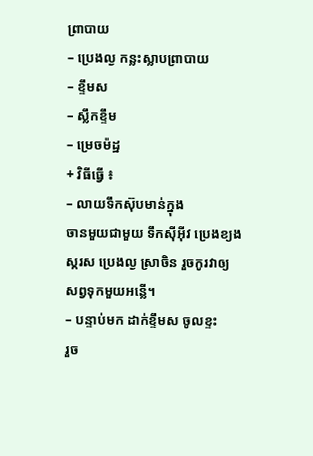ព្រាបាយ
– ប្រេងល្ង កន្លះស្លាបព្រាបាយ
– ខ្ទឹមស
– ស្លឹកខ្ទឹម
– ម្រេចម៉ដ្ឋ
+ វិធីធ្វើ ៖
– លាយទឹកស៊ុបមាន់ក្នុង
ចានមួយជាមួយ ទឹកស៊ីអ៊ីវ ប្រេងខ្យង ស្ករស ប្រេងល្ង ស្រាចិន រួចកូរវាឲ្យ
សព្វទុកមួយអន្លើ។
– បន្ទាប់មក ដាក់ខ្ទឹមស ចូលខ្ទះ
រួច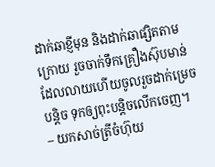ដាក់ឆាខ្ញីមុន និងដាក់ឆាផ្សិតតាមក្រោយ រួចចាក់ទឹកគ្រឿងស៊ុបមាន់
ដែលលាយហើយចូលរួចដាក់ម្រេចបន្តិច ទុកឲ្យពុះបន្តិចលើកចេញ។
– យកសាច់ត្រីចំហ៊ុយ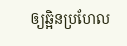ឲ្យឆ្អិនប្រហែល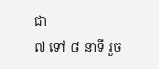ជា
៧ ទៅ ៨ នាទី រួច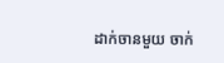ដាក់ចានមួយ ចាក់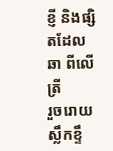ខ្ញី និងផ្សិតដែលឆា ពីលើត្រី
រួចរោយស្លឹកខ្ទឹ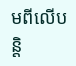មពីលើបន្តិ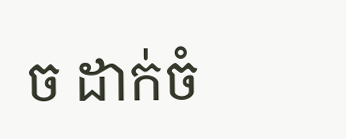ច ដាក់ចំ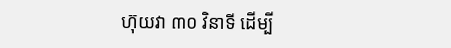ហ៊ុយវា ៣០ វិនាទី ដើម្បី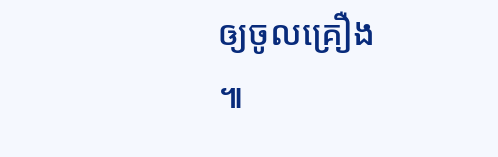ឲ្យចូលគ្រឿង
៕